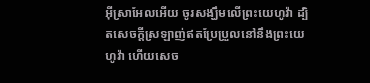អ៊ីស្រាអែលអើយ ចូរសង្ឃឹមលើព្រះយេហូវ៉ា ដ្បិតសេចក្ដីស្រឡាញ់ឥតប្រែប្រួលនៅនឹងព្រះយេហូវ៉ា ហើយសេច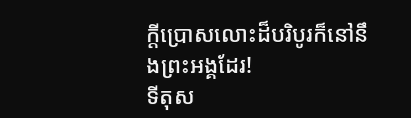ក្ដីប្រោសលោះដ៏បរិបូរក៏នៅនឹងព្រះអង្គដែរ!
ទីតុស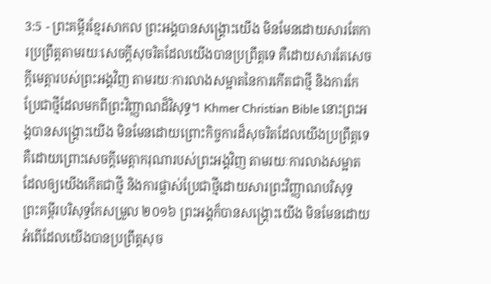3:5 - ព្រះគម្ពីរខ្មែរសាកល ព្រះអង្គបានសង្គ្រោះយើង មិនមែនដោយសារតែការប្រព្រឹត្តតាមរយៈសេចក្ដីសុចរិតដែលយើងបានប្រព្រឹត្តទេ គឺដោយសារតែសេចក្ដីមេត្តារបស់ព្រះអង្គវិញ តាមរយៈការលាងសម្អាតនៃការកើតជាថ្មី និងការកែប្រែជាថ្មីដែលមកពីព្រះវិញ្ញាណដ៏វិសុទ្ធ។ Khmer Christian Bible នោះព្រះអង្គបានសង្គ្រោះយើង មិនមែនដោយព្រោះកិច្ចការដ៏សុចរិតដែលយើងប្រព្រឹត្តទេ គឺដោយព្រោះសេចក្ដីមេត្តាករុណារបស់ព្រះអង្គវិញ តាមរយៈការលាងសម្អាតដែលឲ្យយើងកើតជាថ្មី និងការផ្លាស់ប្រែជាថ្មីដោយសារព្រះវិញ្ញាណបរិសុទ្ធ ព្រះគម្ពីរបរិសុទ្ធកែសម្រួល ២០១៦ ព្រះអង្គក៏បានសង្គ្រោះយើង មិនមែនដោយអំពើដែលយើងបានប្រព្រឹត្តសុច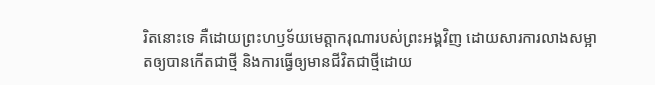រិតនោះទេ គឺដោយព្រះហឫទ័យមេត្តាករុណារបស់ព្រះអង្គវិញ ដោយសារការលាងសម្អាតឲ្យបានកើតជាថ្មី និងការធ្វើឲ្យមានជីវិតជាថ្មីដោយ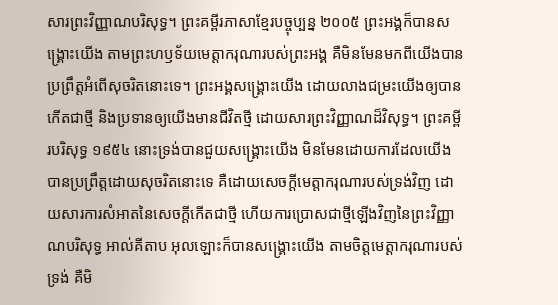សារព្រះវិញ្ញាណបរិសុទ្ធ។ ព្រះគម្ពីរភាសាខ្មែរបច្ចុប្បន្ន ២០០៥ ព្រះអង្គក៏បានសង្គ្រោះយើង តាមព្រះហឫទ័យមេត្តាករុណារបស់ព្រះអង្គ គឺមិនមែនមកពីយើងបានប្រព្រឹត្តអំពើសុចរិតនោះទេ។ ព្រះអង្គសង្គ្រោះយើង ដោយលាងជម្រះយើងឲ្យបានកើតជាថ្មី និងប្រទានឲ្យយើងមានជីវិតថ្មី ដោយសារព្រះវិញ្ញាណដ៏វិសុទ្ធ។ ព្រះគម្ពីរបរិសុទ្ធ ១៩៥៤ នោះទ្រង់បានជួយសង្គ្រោះយើង មិនមែនដោយការដែលយើងបានប្រព្រឹត្តដោយសុចរិតនោះទេ គឺដោយសេចក្ដីមេត្តាករុណារបស់ទ្រង់វិញ ដោយសារការសំអាតនៃសេចក្ដីកើតជាថ្មី ហើយការប្រោសជាថ្មីឡើងវិញនៃព្រះវិញ្ញាណបរិសុទ្ធ អាល់គីតាប អុលឡោះក៏បានសង្គ្រោះយើង តាមចិត្តមេត្ដាករុណារបស់ទ្រង់ គឺមិ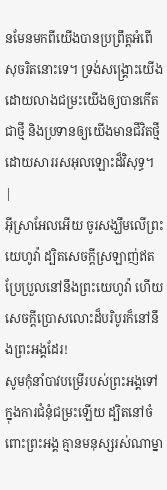នមែនមកពីយើងបានប្រព្រឹត្ដអំពើសុចរិតនោះទេ។ ទ្រង់សង្គ្រោះយើង ដោយលាងជម្រះយើងឲ្យបានកើតជាថ្មី និងប្រទានឲ្យយើងមានជីវិតថ្មី ដោយសាររសអុលឡោះដ៏វិសុទ្ធ។ |
អ៊ីស្រាអែលអើយ ចូរសង្ឃឹមលើព្រះយេហូវ៉ា ដ្បិតសេចក្ដីស្រឡាញ់ឥតប្រែប្រួលនៅនឹងព្រះយេហូវ៉ា ហើយសេចក្ដីប្រោសលោះដ៏បរិបូរក៏នៅនឹងព្រះអង្គដែរ!
សូមកុំនាំបាវបម្រើរបស់ព្រះអង្គទៅក្នុងការជំនុំជម្រះឡើយ ដ្បិតនៅចំពោះព្រះអង្គ គ្មានមនុស្សរស់ណាម្នា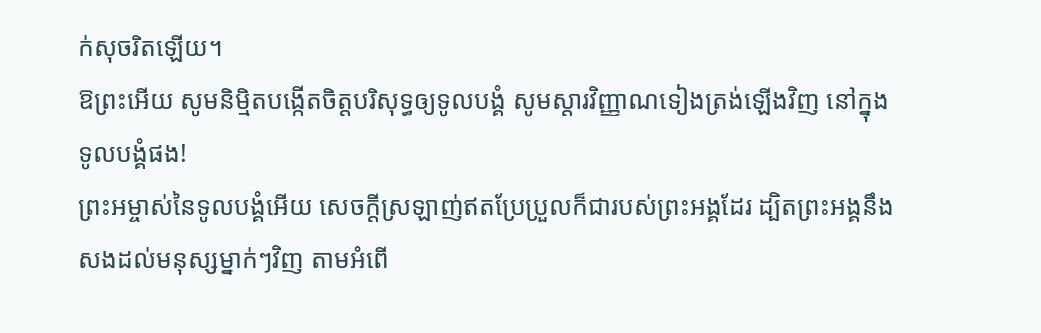ក់សុចរិតឡើយ។
ឱព្រះអើយ សូមនិម្មិតបង្កើតចិត្តបរិសុទ្ធឲ្យទូលបង្គំ សូមស្ដារវិញ្ញាណទៀងត្រង់ឡើងវិញ នៅក្នុងទូលបង្គំផង!
ព្រះអម្ចាស់នៃទូលបង្គំអើយ សេចក្ដីស្រឡាញ់ឥតប្រែប្រួលក៏ជារបស់ព្រះអង្គដែរ ដ្បិតព្រះអង្គនឹងសងដល់មនុស្សម្នាក់ៗវិញ តាមអំពើ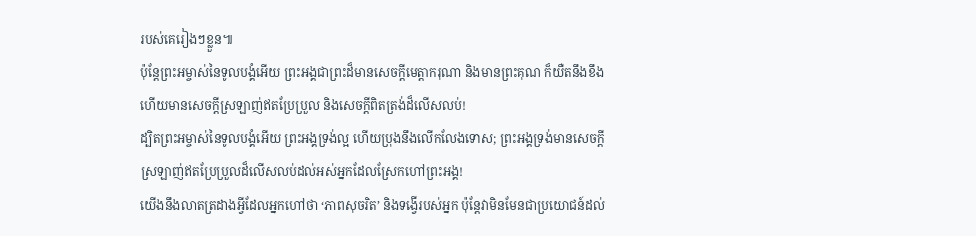របស់គេរៀងៗខ្លួន៕
ប៉ុន្តែព្រះអម្ចាស់នៃទូលបង្គំអើយ ព្រះអង្គជាព្រះដ៏មានសេចក្ដីមេត្តាករុណា និងមានព្រះគុណ ក៏យឺតនឹងខឹង ហើយមានសេចក្ដីស្រឡាញ់ឥតប្រែប្រួល និងសេចក្ដីពិតត្រង់ដ៏លើសលប់!
ដ្បិតព្រះអម្ចាស់នៃទូលបង្គំអើយ ព្រះអង្គទ្រង់ល្អ ហើយប្រុងនឹងលើកលែងទោស; ព្រះអង្គទ្រង់មានសេចក្ដីស្រឡាញ់ឥតប្រែប្រួលដ៏លើសលប់ដល់អស់អ្នកដែលស្រែកហៅព្រះអង្គ!
យើងនឹងលាតត្រដាងអ្វីដែលអ្នកហៅថា ‘ភាពសុចរិត’ និងទង្វើរបស់អ្នក ប៉ុន្តែវាមិនមែនជាប្រយោជន៍ដល់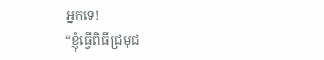អ្នកទេ!
“ខ្ញុំធ្វើពិធីជ្រមុជ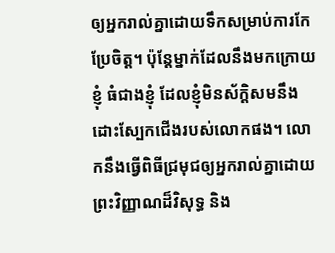ឲ្យអ្នករាល់គ្នាដោយទឹកសម្រាប់ការកែប្រែចិត្ត។ ប៉ុន្តែម្នាក់ដែលនឹងមកក្រោយខ្ញុំ ធំជាងខ្ញុំ ដែលខ្ញុំមិនស័ក្ដិសមនឹងដោះស្បែកជើងរបស់លោកផង។ លោកនឹងធ្វើពិធីជ្រមុជឲ្យអ្នករាល់គ្នាដោយព្រះវិញ្ញាណដ៏វិសុទ្ធ និង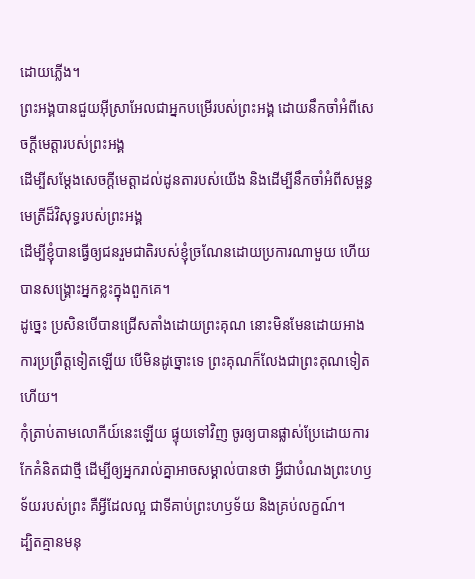ដោយភ្លើង។
ព្រះអង្គបានជួយអ៊ីស្រាអែលជាអ្នកបម្រើរបស់ព្រះអង្គ ដោយនឹកចាំអំពីសេចក្ដីមេត្តារបស់ព្រះអង្គ
ដើម្បីសម្ដែងសេចក្ដីមេត្តាដល់ដូនតារបស់យើង និងដើម្បីនឹកចាំអំពីសម្ពន្ធមេត្រីដ៏វិសុទ្ធរបស់ព្រះអង្គ
ដើម្បីខ្ញុំបានធ្វើឲ្យជនរួមជាតិរបស់ខ្ញុំច្រណែនដោយប្រការណាមួយ ហើយបានសង្គ្រោះអ្នកខ្លះក្នុងពួកគេ។
ដូច្នេះ ប្រសិនបើបានជ្រើសតាំងដោយព្រះគុណ នោះមិនមែនដោយអាងការប្រព្រឹត្តទៀតឡើយ បើមិនដូច្នោះទេ ព្រះគុណក៏លែងជាព្រះគុណទៀតហើយ។
កុំត្រាប់តាមលោកីយ៍នេះឡើយ ផ្ទុយទៅវិញ ចូរឲ្យបានផ្លាស់ប្រែដោយការកែគំនិតជាថ្មី ដើម្បីឲ្យអ្នករាល់គ្នាអាចសម្គាល់បានថា អ្វីជាបំណងព្រះហឫទ័យរបស់ព្រះ គឺអ្វីដែលល្អ ជាទីគាប់ព្រះហឫទ័យ និងគ្រប់លក្ខណ៍។
ដ្បិតគ្មានមនុ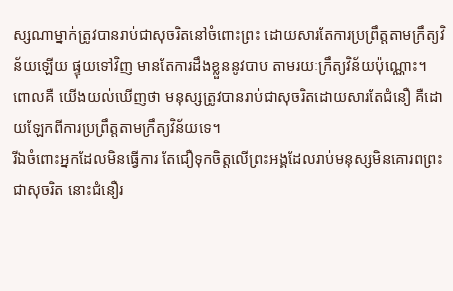ស្សណាម្នាក់ត្រូវបានរាប់ជាសុចរិតនៅចំពោះព្រះ ដោយសារតែការប្រព្រឹត្តតាមក្រឹត្យវិន័យឡើយ ផ្ទុយទៅវិញ មានតែការដឹងខ្លួននូវបាប តាមរយៈក្រឹត្យវិន័យប៉ុណ្ណោះ។
ពោលគឺ យើងយល់ឃើញថា មនុស្សត្រូវបានរាប់ជាសុចរិតដោយសារតែជំនឿ គឺដោយឡែកពីការប្រព្រឹត្តតាមក្រឹត្យវិន័យទេ។
រីឯចំពោះអ្នកដែលមិនធ្វើការ តែជឿទុកចិត្តលើព្រះអង្គដែលរាប់មនុស្សមិនគោរពព្រះជាសុចរិត នោះជំនឿរ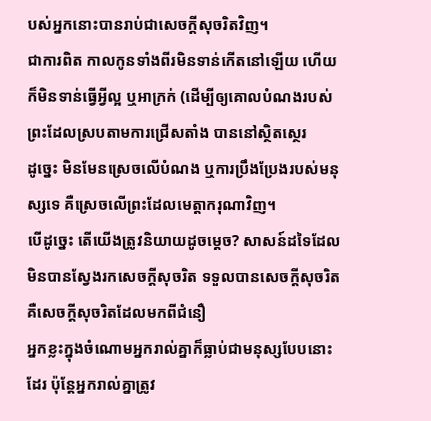បស់អ្នកនោះបានរាប់ជាសេចក្ដីសុចរិតវិញ។
ជាការពិត កាលកូនទាំងពីរមិនទាន់កើតនៅឡើយ ហើយក៏មិនទាន់ធ្វើអ្វីល្អ ឬអាក្រក់ (ដើម្បីឲ្យគោលបំណងរបស់ព្រះដែលស្របតាមការជ្រើសតាំង បាននៅស្ថិតស្ថេរ
ដូច្នេះ មិនមែនស្រេចលើបំណង ឬការប្រឹងប្រែងរបស់មនុស្សទេ គឺស្រេចលើព្រះដែលមេត្តាករុណាវិញ។
បើដូច្នេះ តើយើងត្រូវនិយាយដូចម្ដេច? សាសន៍ដទៃដែលមិនបានស្វែងរកសេចក្ដីសុចរិត ទទួលបានសេចក្ដីសុចរិត គឺសេចក្ដីសុចរិតដែលមកពីជំនឿ
អ្នកខ្លះក្នុងចំណោមអ្នករាល់គ្នាក៏ធ្លាប់ជាមនុស្សបែបនោះដែរ ប៉ុន្តែអ្នករាល់គ្នាត្រូវ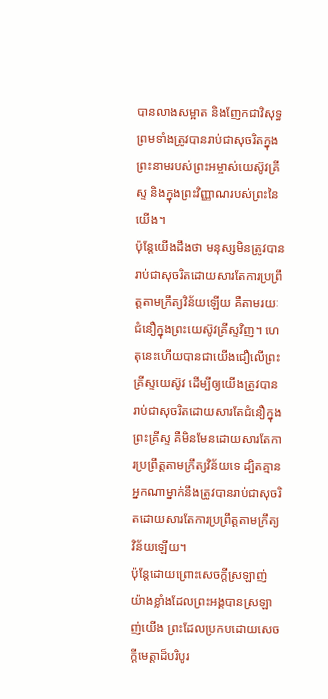បានលាងសម្អាត និងញែកជាវិសុទ្ធ ព្រមទាំងត្រូវបានរាប់ជាសុចរិតក្នុងព្រះនាមរបស់ព្រះអម្ចាស់យេស៊ូវគ្រីស្ទ និងក្នុងព្រះវិញ្ញាណរបស់ព្រះនៃយើង។
ប៉ុន្តែយើងដឹងថា មនុស្សមិនត្រូវបានរាប់ជាសុចរិតដោយសារតែការប្រព្រឹត្តតាមក្រឹត្យវិន័យឡើយ គឺតាមរយៈជំនឿក្នុងព្រះយេស៊ូវគ្រីស្ទវិញ។ ហេតុនេះហើយបានជាយើងជឿលើព្រះគ្រីស្ទយេស៊ូវ ដើម្បីឲ្យយើងត្រូវបានរាប់ជាសុចរិតដោយសារតែជំនឿក្នុងព្រះគ្រីស្ទ គឺមិនមែនដោយសារតែការប្រព្រឹត្តតាមក្រឹត្យវិន័យទេ ដ្បិតគ្មានអ្នកណាម្នាក់នឹងត្រូវបានរាប់ជាសុចរិតដោយសារតែការប្រព្រឹត្តតាមក្រឹត្យវិន័យឡើយ។
ប៉ុន្តែដោយព្រោះសេចក្ដីស្រឡាញ់យ៉ាងខ្លាំងដែលព្រះអង្គបានស្រឡាញ់យើង ព្រះដែលប្រកបដោយសេចក្ដីមេត្តាដ៏បរិបូរ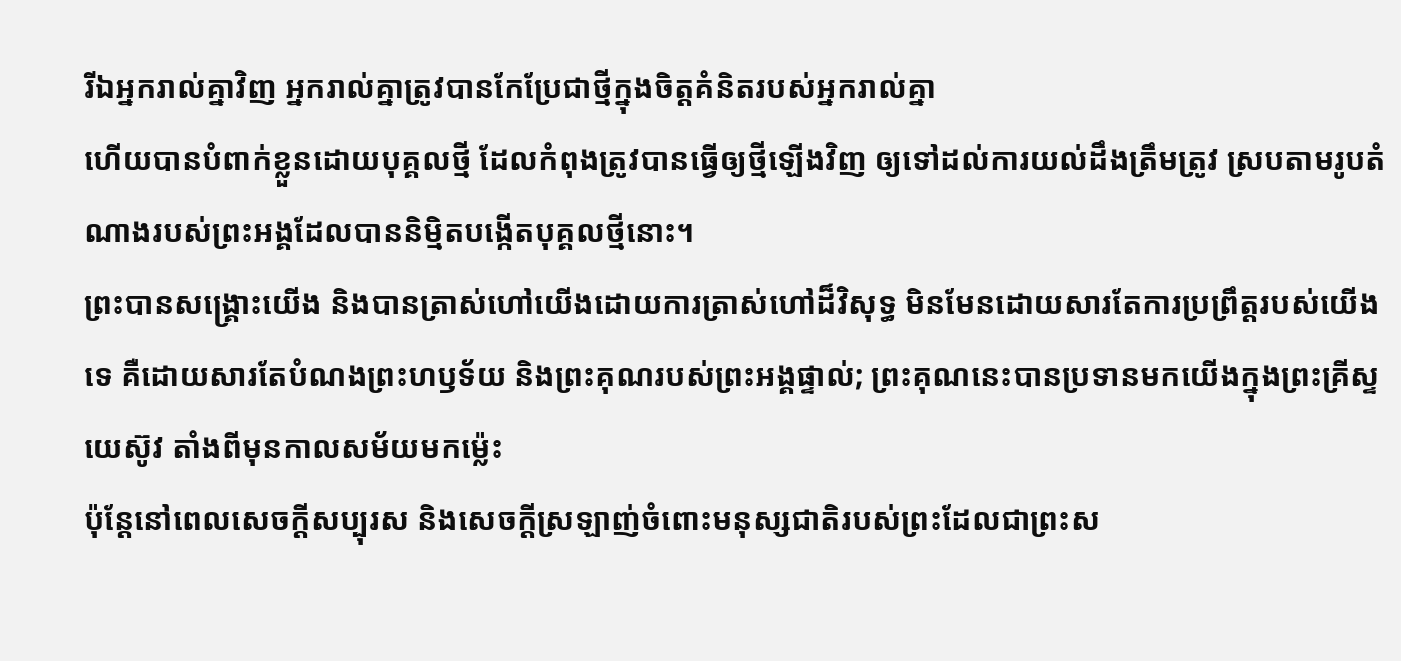រីឯអ្នករាល់គ្នាវិញ អ្នករាល់គ្នាត្រូវបានកែប្រែជាថ្មីក្នុងចិត្តគំនិតរបស់អ្នករាល់គ្នា
ហើយបានបំពាក់ខ្លួនដោយបុគ្គលថ្មី ដែលកំពុងត្រូវបានធ្វើឲ្យថ្មីឡើងវិញ ឲ្យទៅដល់ការយល់ដឹងត្រឹមត្រូវ ស្របតាមរូបតំណាងរបស់ព្រះអង្គដែលបាននិម្មិតបង្កើតបុគ្គលថ្មីនោះ។
ព្រះបានសង្គ្រោះយើង និងបានត្រាស់ហៅយើងដោយការត្រាស់ហៅដ៏វិសុទ្ធ មិនមែនដោយសារតែការប្រព្រឹត្តរបស់យើងទេ គឺដោយសារតែបំណងព្រះហឫទ័យ និងព្រះគុណរបស់ព្រះអង្គផ្ទាល់; ព្រះគុណនេះបានប្រទានមកយើងក្នុងព្រះគ្រីស្ទយេស៊ូវ តាំងពីមុនកាលសម័យមកម្ល៉េះ
ប៉ុន្តែនៅពេលសេចក្ដីសប្បុរស និងសេចក្ដីស្រឡាញ់ចំពោះមនុស្សជាតិរបស់ព្រះដែលជាព្រះស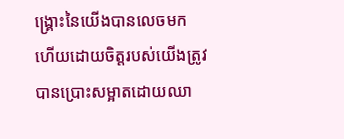ង្គ្រោះនៃយើងបានលេចមក
ហើយដោយចិត្តរបស់យើងត្រូវបានប្រោះសម្អាតដោយឈា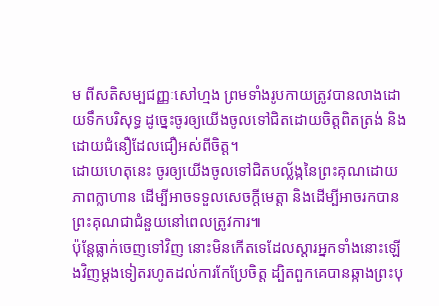ម ពីសតិសម្បជញ្ញៈសៅហ្មង ព្រមទាំងរូបកាយត្រូវបានលាងដោយទឹកបរិសុទ្ធ ដូច្នេះចូរឲ្យយើងចូលទៅជិតដោយចិត្តពិតត្រង់ និងដោយជំនឿដែលជឿអស់ពីចិត្ត។
ដោយហេតុនេះ ចូរឲ្យយើងចូលទៅជិតបល្ល័ង្កនៃព្រះគុណដោយភាពក្លាហាន ដើម្បីអាចទទួលសេចក្ដីមេត្តា និងដើម្បីអាចរកបានព្រះគុណជាជំនួយនៅពេលត្រូវការ៕
ប៉ុន្តែធ្លាក់ចេញទៅវិញ នោះមិនកើតទេដែលស្ដារអ្នកទាំងនោះឡើងវិញម្ដងទៀតរហូតដល់ការកែប្រែចិត្ត ដ្បិតពួកគេបានឆ្កាងព្រះបុ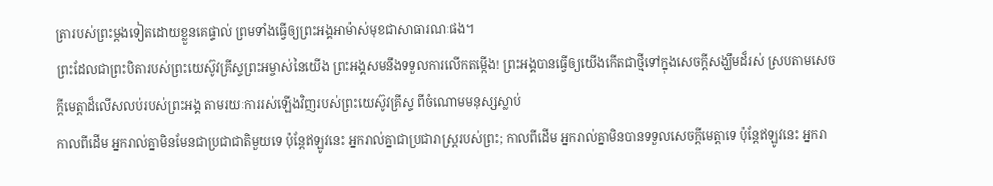ត្រារបស់ព្រះម្ដងទៀតដោយខ្លួនគេផ្ទាល់ ព្រមទាំងធ្វើឲ្យព្រះអង្គអាម៉ាស់មុខជាសាធារណៈផង។
ព្រះដែលជាព្រះបិតារបស់ព្រះយេស៊ូវគ្រីស្ទព្រះអម្ចាស់នៃយើង ព្រះអង្គសមនឹងទទួលការលើកតម្កើង! ព្រះអង្គបានធ្វើឲ្យយើងកើតជាថ្មីទៅក្នុងសេចក្ដីសង្ឃឹមដ៏រស់ ស្របតាមសេចក្ដីមេត្តាដ៏លើសលប់របស់ព្រះអង្គ តាមរយៈការរស់ឡើងវិញរបស់ព្រះយេស៊ូវគ្រីស្ទ ពីចំណោមមនុស្សស្លាប់
កាលពីដើម អ្នករាល់គ្នាមិនមែនជាប្រជាជាតិមួយទេ ប៉ុន្តែឥឡូវនេះ អ្នករាល់គ្នាជាប្រជារាស្ត្ររបស់ព្រះ; កាលពីដើម អ្នករាល់គ្នាមិនបានទទួលសេចក្ដីមេត្តាទេ ប៉ុន្តែឥឡូវនេះ អ្នករា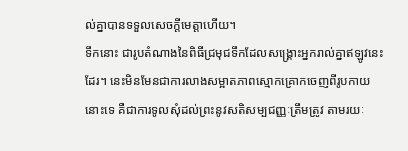ល់គ្នាបានទទួលសេចក្ដីមេត្តាហើយ។
ទឹកនោះ ជារូបតំណាងនៃពិធីជ្រមុជទឹកដែលសង្គ្រោះអ្នករាល់គ្នាឥឡូវនេះដែរ។ នេះមិនមែនជាការលាងសម្អាតភាពស្មោកគ្រោកចេញពីរូបកាយនោះទេ គឺជាការទូលសុំដល់ព្រះនូវសតិសម្បជញ្ញៈត្រឹមត្រូវ តាមរយៈ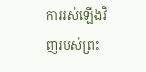ការរស់ឡើងវិញរបស់ព្រះ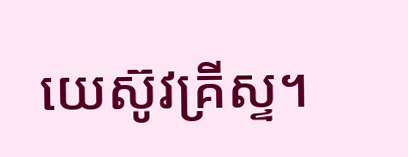យេស៊ូវគ្រីស្ទ។